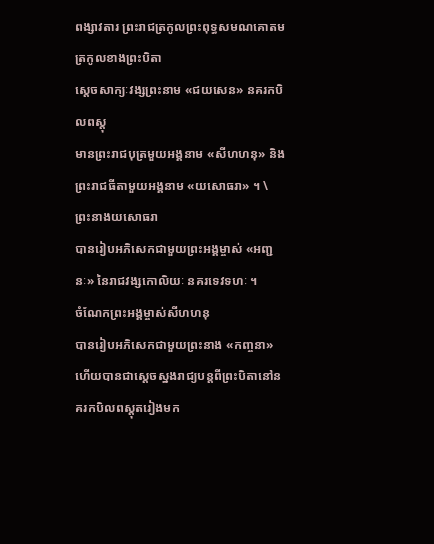ពង្សាវតារ ព្រះរាជត្រកូលព្រះពុទ្ធសមណគោតម
ត្រកូលខាងព្រះបិតា
ស្ដេចសាក្យៈវង្សព្រះនាម «ជយសេន» នគរកបិលពស្តុ
មានព្រះរាជបុត្រមួយអង្គនាម «សីហហនុ» និងព្រះរាជធីតាមួយអង្គនាម «យសោធរា» ។ \
ព្រះនាងយសោធរា
បានរៀបអភិសេកជាមួយព្រះអង្គម្ចាស់ «អញ្ជនៈ» នៃរាជវង្សកោលិយៈ នគរទេវទហៈ ។
ចំណែកព្រះអង្គម្ចាស់សីហហនុ
បានរៀបអភិសេកជាមួយព្រះនាង «កញ្ចនា» ហើយបានជាស្ដេចស្នងរាជ្យបន្តពីព្រះបិតានៅនគរកបិលពស្តុតរៀងមក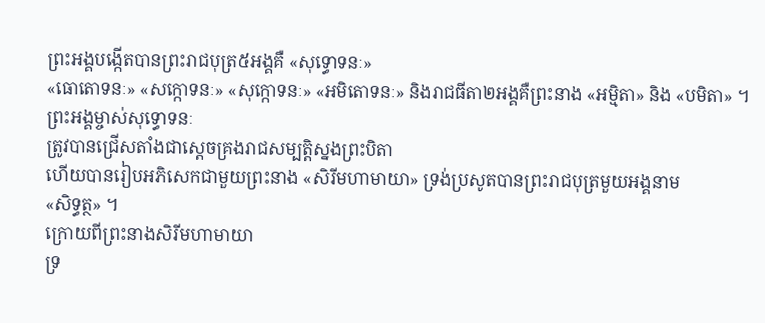ព្រះអង្គបង្កើតបានព្រះរាជបុត្រ៥អង្គគឺ «សុទ្ធោទនៈ»
«ធោតោទនៈ» «សក្កោទនៈ» «សុក្កោទនៈ» «អមិតោទនៈ» និងរាជធីតា២អង្គគឺព្រះនាង «អម្មិតា» និង «បមិតា» ។
ព្រះអង្គម្ចាស់សុទ្ធោទនៈ
ត្រូវបានជ្រើសតាំងជាស្ដេចគ្រងរាជសម្បត្តិស្នងព្រះបិតា
ហើយបានរៀបអភិសេកជាមួយព្រះនាង «សិរីមហាមាយា» ទ្រង់ប្រសូតបានព្រះរាជបុត្រមួយអង្គនាម
«សិទ្ធត្ថ» ។
ក្រោយពីព្រះនាងសិរីមហាមាយា
ទ្រ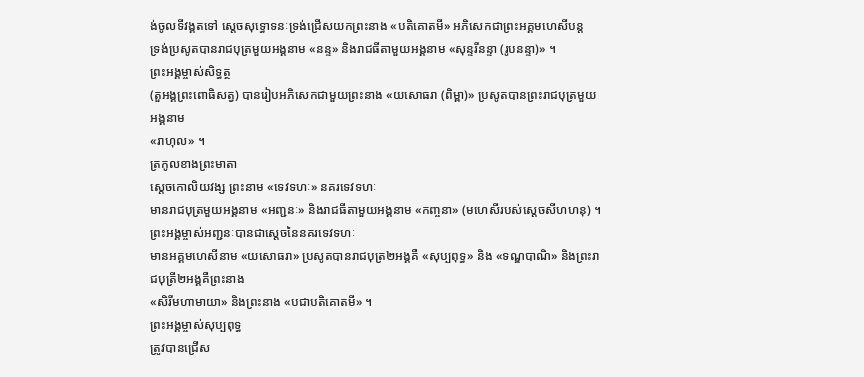ង់ចូលទីវង្គតទៅ ស្ដេចសុទ្ធោទនៈទ្រង់ជ្រើសយកព្រះនាង «បតិគោតមី» អភិសេកជាព្រះអគ្គមហេសីបន្ត
ទ្រង់ប្រសូតបានរាជបុត្រមួយអង្គនាម «នន្ទ» និងរាជធីតាមួយអង្គនាម «សុន្ទរីនន្ទា (រូបនន្ទា)» ។
ព្រះអង្គម្ចាស់សិទ្ធត្ថ
(តួអង្គព្រះពោធិសត្វ) បានរៀបអភិសេកជាមួយព្រះនាង «យសោធរា (ពិម្ពា)» ប្រសូតបានព្រះរាជបុត្រមួយអង្គនាម
«រាហុល» ។
ត្រកូលខាងព្រះមាតា
ស្ដេចកោលិយវង្ស ព្រះនាម «ទេវទហៈ» នគរទេវទហៈ
មានរាជបុត្រមួយអង្គនាម «អញ្ជនៈ» និងរាជធីតាមួយអង្គនាម «កញ្ចនា» (មហេសីរបស់ស្ដេចសីហហនុ) ។
ព្រះអង្គម្ចាស់អញ្ជនៈបានជាស្ដេចនៃនគរទេវទហៈ
មានអគ្គមហេសីនាម «យសោធរា» ប្រសូតបានរាជបុត្រ២អង្គគឺ «សុប្បពុទ្ធ» និង «ទណ្ឌបាណិ» និងព្រះរាជបុត្រី២អង្គគឺព្រះនាង
«សិរីមហាមាយា» និងព្រះនាង «បជាបតិគោតមី» ។
ព្រះអង្គម្ចាស់សុប្បពុទ្ធ
ត្រូវបានជ្រើស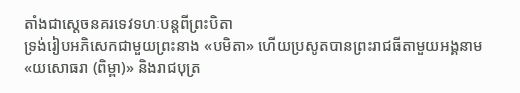តាំងជាស្ដេចនគរទេវទហៈបន្តពីព្រះបិតា
ទ្រង់រៀបអភិសេកជាមួយព្រះនាង «បមិតា» ហើយប្រសូតបានព្រះរាជធីតាមួយអង្គនាម
«យសោធរា (ពិម្ពា)» និងរាជបុត្រ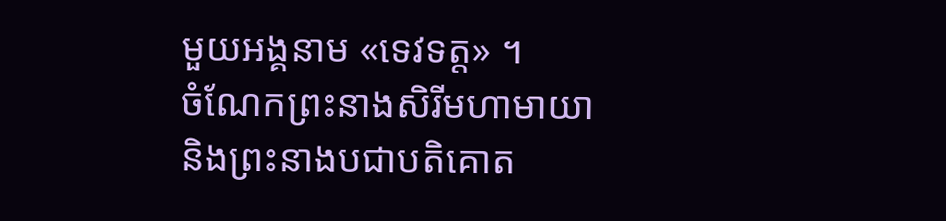មួយអង្គនាម «ទេវទត្ត» ។
ចំណែកព្រះនាងសិរីមហាមាយា
និងព្រះនាងបជាបតិគោត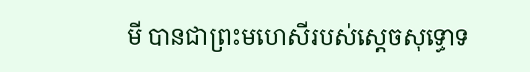មី បានជាព្រះមហេសីរបស់ស្ដេចសុទ្ធោទ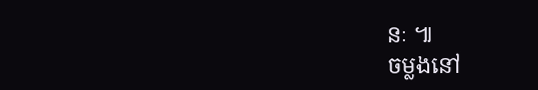នៈ ៕
ចម្លងនៅ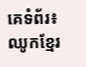គេទំព័រ៖ ឈូកខ្មែរ